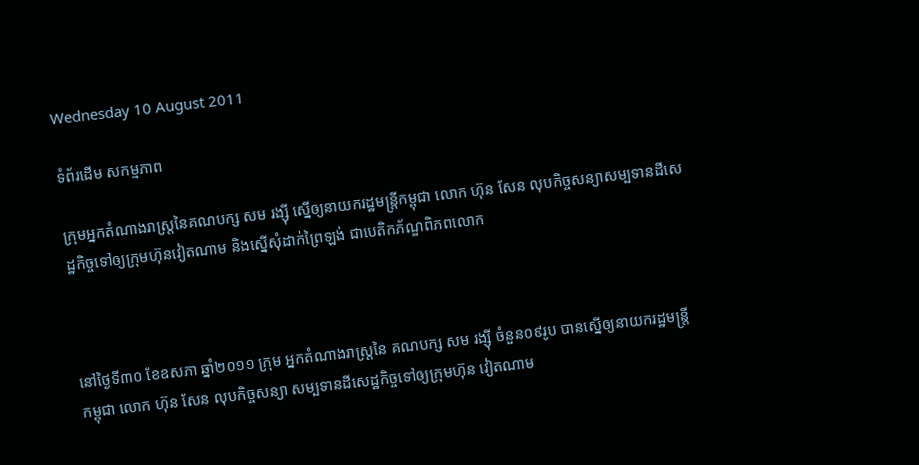Wednesday 10 August 2011

ទំព័រដើម សកម្មភាព

ក្រុមអ្នកតំណាងរាស្រ្តនៃគណបក្ស សម រង្ស៊ី ស្នើឲ្យនាយករដ្ឋមន្រ្តីកម្ពុជា លោក ហ៊ុន សែន លុបកិច្ចសន្យាសម្បទានដីសេដ្ឋកិច្ចទៅឲ្យក្រុមហ៊ុនវៀតណាម និងស្នើសុំដាក់ព្រៃឡង់ ជាបេតិកភ័ណ្ឌពិភពលោក



នៅថ្ងៃទី៣០ ខែឧសភា ឆ្នាំ២០១១ ក្រុម អ្នកតំណាងរាស្រ្តនៃ គណបក្ស សម រង្ស៊ី ចំនួន០៩រូប បានស្នើឲ្យនាយករដ្ឋមន្រ្តី កម្ពុជា លោក ហ៊ុន សែន លុបកិច្ចសន្យា សម្បទានដីសេដ្ឋកិច្ចទៅឲ្យក្រុមហ៊ុន វៀតណាម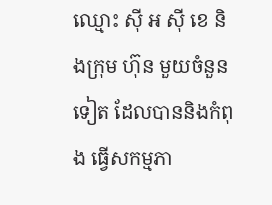ឈ្មោះ ស៊ី អ ស៊ី ខេ និងក្រុម ហ៊ុន មួយចំនួនទៀត ដែលបាននិងកំពុង ធ្វើសកម្មភា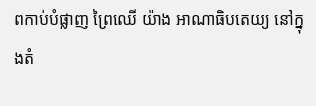ពកាប់បំផ្លាញ ព្រៃឈើ យ៉ាង អាណាធិបតេយ្យ នៅក្នុងតំ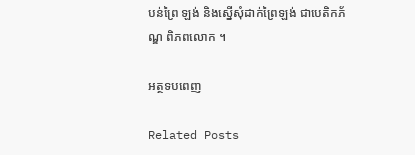បន់ព្រៃ ឡង់ និងស្នើសុំដាក់ព្រៃឡង់ ជាបេតិកភ័ណ្ឌ ពិភពលោក ។

អត្ថទបពេញ

Related Posts